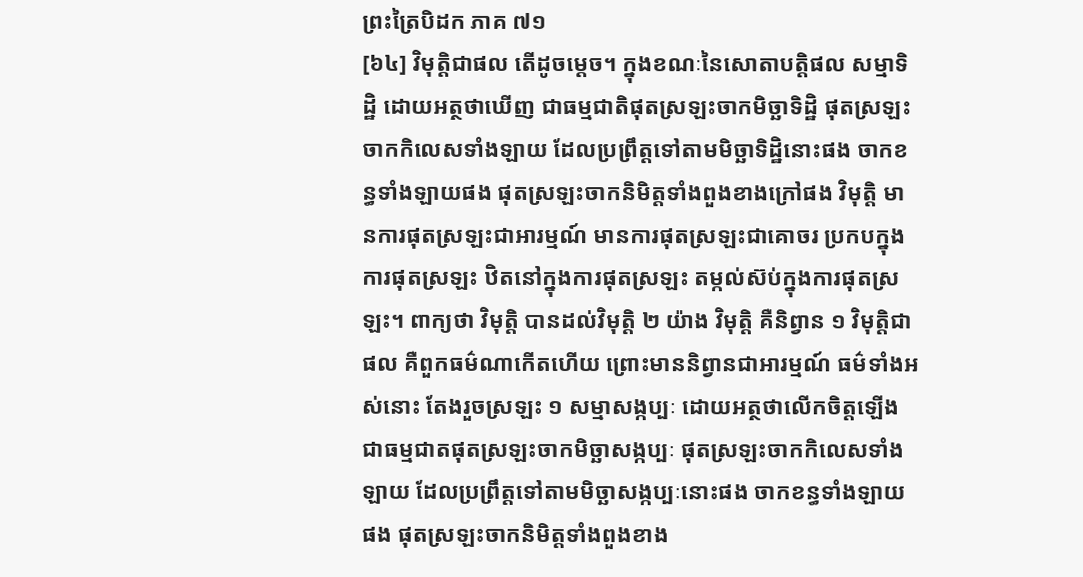ព្រះត្រៃបិដក ភាគ ៧១
[៦៤] វិមុត្តិជាផល តើដូចម្តេច។ ក្នុងខណៈនៃសោតាបត្តិផល សម្មាទិដ្ឋិ ដោយអត្ថថាឃើញ ជាធម្មជាតិផុតស្រឡះចាកមិច្ឆាទិដ្ឋិ ផុតស្រឡះចាកកិលេសទាំងឡាយ ដែលប្រព្រឹត្តទៅតាមមិច្ឆាទិដ្ឋិនោះផង ចាកខន្ធទាំងឡាយផង ផុតស្រឡះចាកនិមិត្តទាំងពួងខាងក្រៅផង វិមុត្តិ មានការផុតស្រឡះជាអារម្មណ៍ មានការផុតស្រឡះជាគោចរ ប្រកបក្នុងការផុតស្រឡះ ឋិតនៅក្នុងការផុតស្រឡះ តម្កល់ស៊ប់ក្នុងការផុតស្រឡះ។ ពាក្យថា វិមុត្តិ បានដល់វិមុត្តិ ២ យ៉ាង វិមុត្តិ គឺនិព្វាន ១ វិមុត្តិជាផល គឺពួកធម៌ណាកើតហើយ ព្រោះមាននិព្វានជាអារម្មណ៍ ធម៌ទាំងអស់នោះ តែងរួចស្រឡះ ១ សម្មាសង្កប្បៈ ដោយអត្ថថាលើកចិត្តឡើង ជាធម្មជាតផុតស្រឡះចាកមិច្ឆាសង្កប្បៈ ផុតស្រឡះចាកកិលេសទាំងឡាយ ដែលប្រព្រឹត្តទៅតាមមិច្ឆាសង្កប្បៈនោះផង ចាកខន្ធទាំងឡាយផង ផុតស្រឡះចាកនិមិត្តទាំងពួងខាង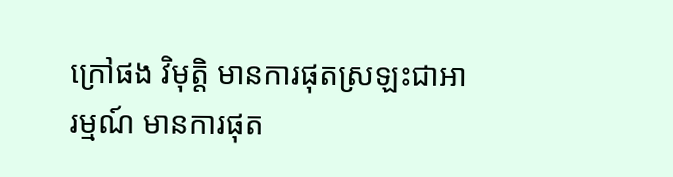ក្រៅផង វិមុត្តិ មានការផុតស្រឡះជាអារម្មណ៍ មានការផុត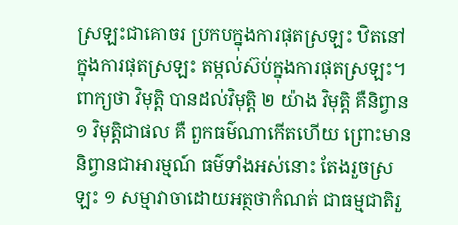ស្រឡះជាគោចរ ប្រកបក្នុងការផុតស្រឡះ ឋិតនៅក្នុងការផុតស្រឡះ តម្កល់ស៊ប់ក្នុងការផុតស្រឡះ។ ពាក្យថា វិមុត្តិ បានដល់វិមុត្តិ ២ យ៉ាង វិមុត្តិ គឺនិព្វាន ១ វិមុត្តិជាផល គឺ ពួកធម៌ណាកើតហើយ ព្រោះមាននិព្វានជាអារម្មណ៍ ធម៌ទាំងអស់នោះ តែងរួចស្រឡះ ១ សម្មាវាចាដោយអត្ថថាកំណត់ ជាធម្មជាតិរួ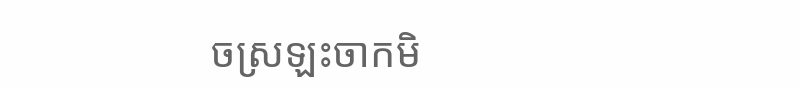ចស្រឡះចាកមិ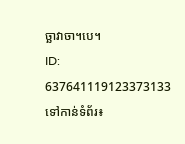ច្ឆាវាចា។បេ។
ID: 637641119123373133
ទៅកាន់ទំព័រ៖